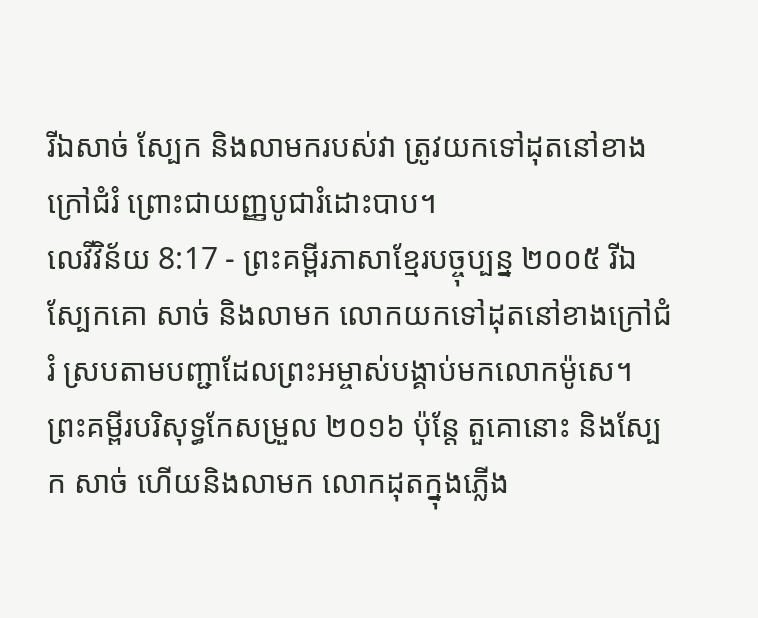រីឯសាច់ ស្បែក និងលាមករបស់វា ត្រូវយកទៅដុតនៅខាងក្រៅជំរំ ព្រោះជាយញ្ញបូជារំដោះបាប។
លេវីវិន័យ 8:17 - ព្រះគម្ពីរភាសាខ្មែរបច្ចុប្បន្ន ២០០៥ រីឯស្បែកគោ សាច់ និងលាមក លោកយកទៅដុតនៅខាងក្រៅជំរំ ស្របតាមបញ្ជាដែលព្រះអម្ចាស់បង្គាប់មកលោកម៉ូសេ។ ព្រះគម្ពីរបរិសុទ្ធកែសម្រួល ២០១៦ ប៉ុន្តែ តួគោនោះ និងស្បែក សាច់ ហើយនិងលាមក លោកដុតក្នុងភ្លើង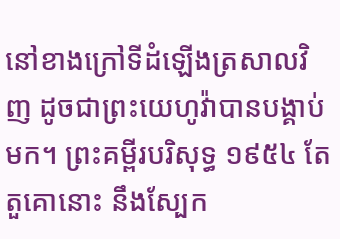នៅខាងក្រៅទីដំឡើងត្រសាលវិញ ដូចជាព្រះយេហូវ៉ាបានបង្គាប់មក។ ព្រះគម្ពីរបរិសុទ្ធ ១៩៥៤ តែតួគោនោះ នឹងស្បែក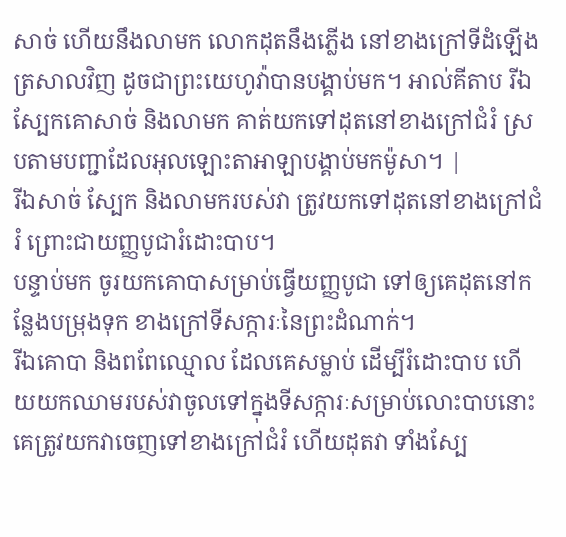សាច់ ហើយនឹងលាមក លោកដុតនឹងភ្លើង នៅខាងក្រៅទីដំឡើងត្រសាលវិញ ដូចជាព្រះយេហូវ៉ាបានបង្គាប់មក។ អាល់គីតាប រីឯស្បែកគោសាច់ និងលាមក គាត់យកទៅដុតនៅខាងក្រៅជំរំ ស្របតាមបញ្ជាដែលអុលឡោះតាអាឡាបង្គាប់មកម៉ូសា។ |
រីឯសាច់ ស្បែក និងលាមករបស់វា ត្រូវយកទៅដុតនៅខាងក្រៅជំរំ ព្រោះជាយញ្ញបូជារំដោះបាប។
បន្ទាប់មក ចូរយកគោបាសម្រាប់ធ្វើយញ្ញបូជា ទៅឲ្យគេដុតនៅកន្លែងបម្រុងទុក ខាងក្រៅទីសក្ការៈនៃព្រះដំណាក់។
រីឯគោបា និងពពែឈ្មោល ដែលគេសម្លាប់ ដើម្បីរំដោះបាប ហើយយកឈាមរបស់វាចូលទៅក្នុងទីសក្ការៈសម្រាប់លោះបាបនោះ គេត្រូវយកវាចេញទៅខាងក្រៅជំរំ ហើយដុតវា ទាំងស្បែ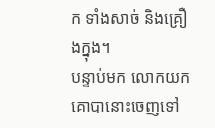ក ទាំងសាច់ និងគ្រឿងក្នុង។
បន្ទាប់មក លោកយកគោបានោះចេញទៅ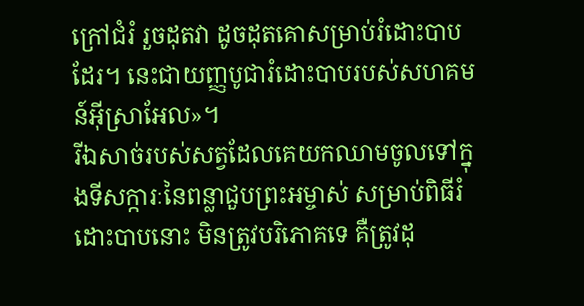ក្រៅជំរំ រួចដុតវា ដូចដុតគោសម្រាប់រំដោះបាបដែរ។ នេះជាយញ្ញបូជារំដោះបាបរបស់សហគមន៍អ៊ីស្រាអែល»។
រីឯសាច់របស់សត្វដែលគេយកឈាមចូលទៅក្នុងទីសក្ការៈនៃពន្លាជួបព្រះអម្ចាស់ សម្រាប់ពិធីរំដោះបាបនោះ មិនត្រូវបរិភោគទេ គឺត្រូវដុ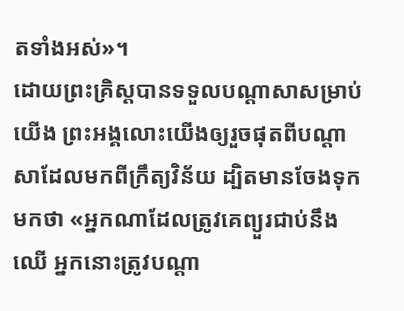តទាំងអស់»។
ដោយព្រះគ្រិស្តបានទទួលបណ្ដាសាសម្រាប់យើង ព្រះអង្គលោះយើងឲ្យរួចផុតពីបណ្ដាសាដែលមកពីក្រឹត្យវិន័យ ដ្បិតមានចែងទុកមកថា «អ្នកណាដែលត្រូវគេព្យួរជាប់នឹងឈើ អ្នកនោះត្រូវបណ្ដា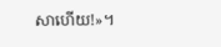សាហើយ!»។